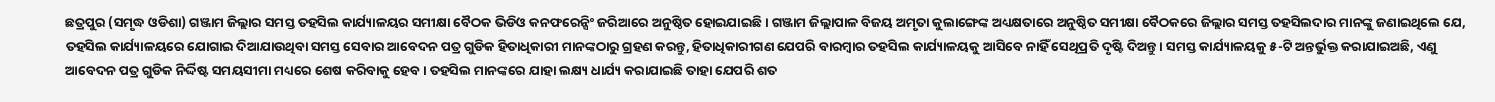ଛତ୍ରପୁର (ସମୃଦ୍ଧ ଓଡିଶା) ଗଞ୍ଜାମ ଜିଲ୍ଲାର ସମସ୍ତ ତହସିଲ କାର୍ଯ୍ୟାଳୟର ସମୀକ୍ଷା ବୈଠକ ଭିଡିଓ କନଫରେନ୍ସିଂ ଜରିଆରେ ଅନୁଷ୍ଠିତ ହୋଇଯାଇଛି । ଗଞ୍ଜାମ ଜିଲ୍ଲାପାଳ ବିଜୟ ଅମୃତା କୁଲାଙ୍ଗେଙ୍କ ଅଧ୍ୟକ୍ଷତାରେ ଅନୁଷ୍ଠିତ ସମୀକ୍ଷା ବୈଠକରେ ଜିଲ୍ଲାର ସମସ୍ତ ତହସିଲଦାର ମାନଙ୍କୁ ଜଣାଇଥିଲେ ଯେ, ତହସିଲ କାର୍ଯ୍ୟାଳୟରେ ଯୋଗାଇ ଦିଆଯାଉଥିବା ସମସ୍ତ ସେବାର ଆବେଦନ ପତ୍ର ଗୁଡିକ ହିତାଧିକାରୀ ମାନଙ୍କଠାରୁ ଗ୍ରହଣ କରନ୍ତୁ, ହିତାଧିକାରୀଗଣ ଯେପରି ବାରମ୍ବାର ତହସିଲ କାର୍ଯ୍ୟାଳୟକୁ ଆସିବେ ନାହିଁ ସେଥିପ୍ରତି ଦୃଷ୍ଟି ଦିଅନ୍ତୁ । ସମସ୍ତ କାର୍ଯ୍ୟାଳୟକୁ ୫-ଟି ଅନ୍ତର୍ଭୁକ୍ତ କରାଯାଇଅଛି, ଏଣୁ ଆବେଦନ ପତ୍ର ଗୁଡିକ ନିର୍ଦ୍ଦିଷ୍ଟ ସମୟସୀମା ମଧ୍ୟରେ ଶେଷ କରିବାକୁ ହେବ । ତହସିଲ ମାନଙ୍କରେ ଯାହା ଲକ୍ଷ୍ୟ ଧାର୍ଯ୍ୟ କରାଯାଇଛି ତାହା ଯେପରି ଶତ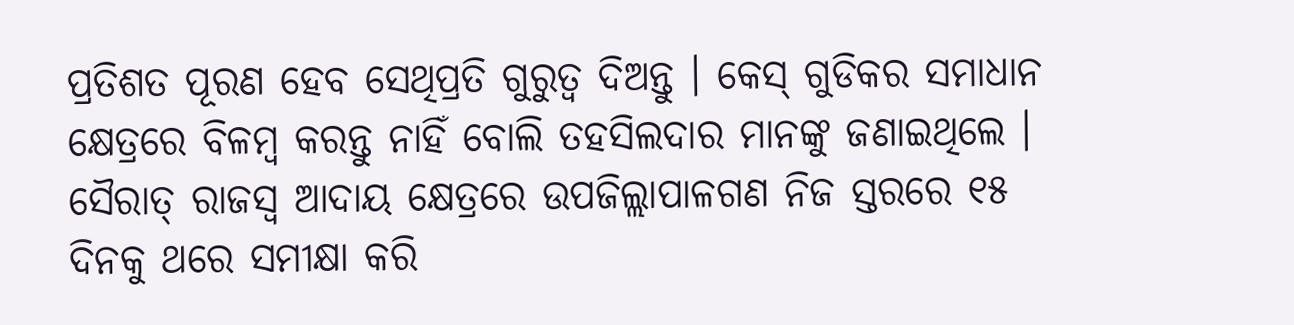ପ୍ରତିଶତ ପୂରଣ ହେବ ସେଥିପ୍ରତି ଗୁରୁତ୍ବ ଦିଅନ୍ତୁ । କେସ୍ ଗୁଡିକର ସମାଧାନ କ୍ଷେତ୍ରରେ ବିଳମ୍ବ କରନ୍ତୁ ନାହିଁ ବୋଲି ତହସିଲଦାର ମାନଙ୍କୁ ଜଣାଇଥିଲେ । ସୈରାତ୍ ରାଜସ୍ୱ ଆଦାୟ କ୍ଷେତ୍ରରେ ଉପଜିଲ୍ଲାପାଳଗଣ ନିଜ ସ୍ତରରେ ୧୫ ଦିନକୁ ଥରେ ସମୀକ୍ଷା କରି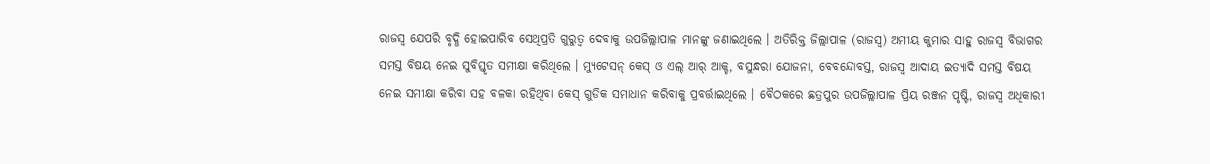ରାଜସ୍ୱ ଯେପରି ବୃଦ୍ଧି ହୋଇପାରିବ ସେଥିପ୍ରତି ଗୁରୁତ୍ବ ଦେବାକୁ ଉପଜିଲ୍ଲାପାଳ ମାନଙ୍କୁ ଜଣାଇଥିଲେ । ଅତିରିକ୍ତ ଜିଲ୍ଲାପାଳ (ରାଜସ୍ୱ) ଅମୀୟ କୁମାର ସାହୁ ରାଜସ୍ୱ ବିଭାଗର ସମସ୍ତ ବିଷୟ ନେଇ ସୁବିସ୍ତୃତ ସମୀକ୍ଷା କରିଥିଲେ । ମ୍ୟୁଟେସନ୍ କେସ୍ ଓ ଏଲ୍ ଆର୍ ଆକ୍ଚ, ବସୁନ୍ଧରା ଯୋଜନା, ବେବନ୍ଦୋବସ୍ତ, ରାଜସ୍ୱ ଆଦାୟ ଇତ୍ୟାଦି ସମସ୍ତ ବିଷୟ ନେଇ ସମୀକ୍ଷା କରିବା ସହ ବଳକା ରହିଥିବା କେସ୍ ଗୁଡିକ ସମାଧାନ କରିବାକୁ ପ୍ରବର୍ତ୍ତାଇଥିଲେ । ବୈଠକରେ ଛତ୍ରପୁର ଉପଜିଲ୍ଲାପାଳ ପ୍ରିୟ ରଞ୍ଜନ ପୃଷ୍ଟି, ରାଜସ୍ୱ ଅଧିକାରୀ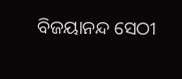ବିଜୟାନନ୍ଦ ସେଠୀ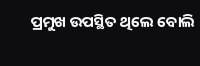ପ୍ରମୁଖ ଉପସ୍ଥିତ ଥିଲେ ବୋଲି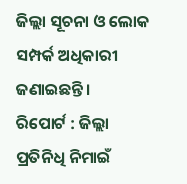ଜିଲ୍ଲା ସୂଚନା ଓ ଲୋକ ସମ୍ପର୍କ ଅଧିକାରୀ ଜଣାଇଛନ୍ତି ।
ରିପୋର୍ଟ : ଜିଲ୍ଲା ପ୍ରତିନିଧି ନିମାଇଁ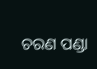ଚରଣ ପଣ୍ଡା